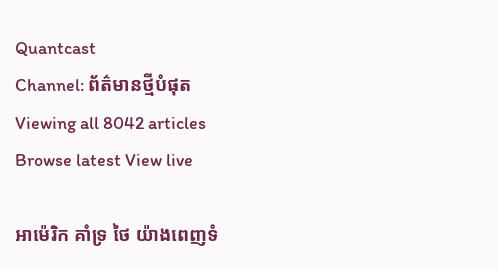Quantcast
Channel: ព័ត៌មានថ្មីបំផុត
Viewing all 8042 articles
Browse latest View live

អាម៉េរិក គាំទ្រ ថៃ យ៉ាងពេញទំ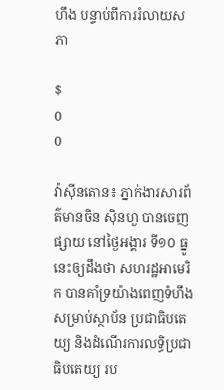ហឹង បន្ទាប់ពីការរំលាយសភា

$
0
0

វ៉ាស៊ីនតោន៖ ភ្នាក់ងារសារព័ត៌មានចិន ស៊ិនហួ បានចេញផ្សាយ នៅថ្ងៃអង្គារ ទី១០ ធ្នូ នេះឲ្យដឹងថា សហរដ្ឋអាមេរិក បានគាំទ្រយ៉ាងពេញទំហឹង សម្រាប់ស្ថាប័ន ប្រជាធិបតេយ្យ និងដំណើរការលទ្ធិប្រជាធិបតេយ្យ រប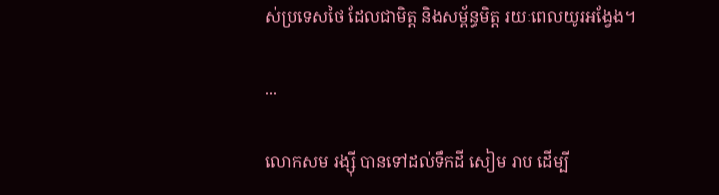ស់ប្រទេសថៃ ដែលជាមិត្ត និងសម្ព័ន្ធមិត្ត រយៈពេលយូរអង្វែង។

...

លោកសម រង្ស៊ី បានទៅដល់ទឹកដី សៀម រាប ដើម្បី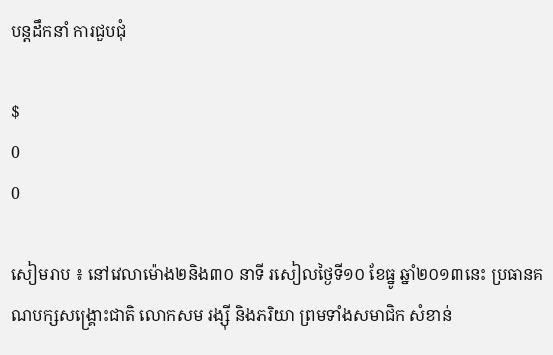បន្ដដឹកនាំ ការជួបជុំ

$
0
0

សៀមរាប ៖ នៅវេលាម៉ោង២និង៣០ នាទី រសៀលថ្ងៃទី១០ ខែធ្នូ ឆ្នាំ២០១៣នេះ ប្រធានគណបក្សសង្គ្រោះជាតិ លោកសម រង្ស៊ី និងភរិយា ព្រមទាំងសមាជិក សំខាន់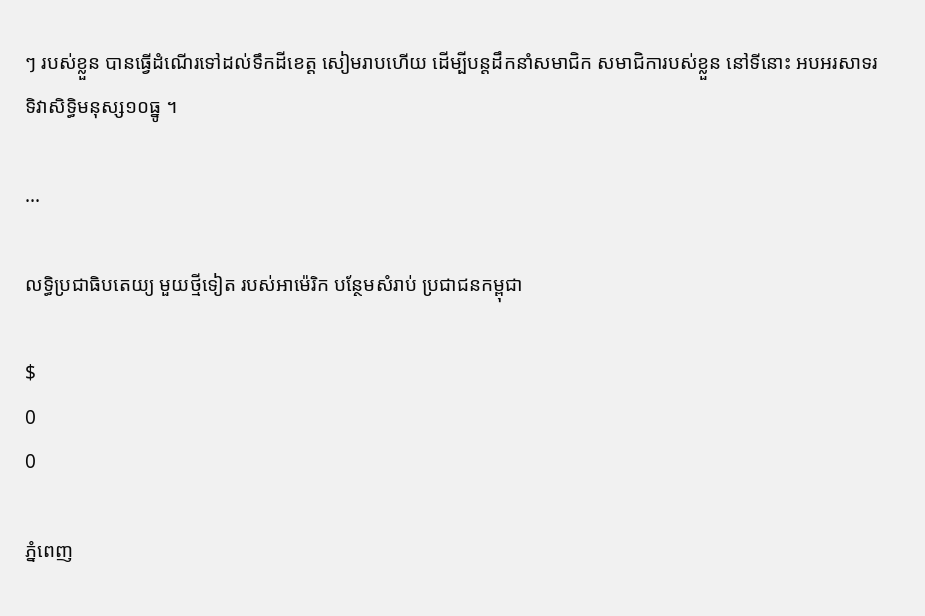ៗ របស់ខ្លួន បានធ្វើដំណើរទៅដល់ទឹកដីខេត្ដ សៀមរាបហើយ ដើម្បីបន្ដដឹកនាំសមាជិក សមាជិការបស់ខ្លួន នៅទីនោះ អបអរសាទរ ទិវាសិទ្ធិមនុស្ស១០ធ្នូ ។

...

លទ្ធិប្រជាធិបតេយ្យ មួយថ្មីទៀត របស់អាម៉េរិក បន្ថែមសំរាប់ ប្រជាជនកម្ពុជា

$
0
0

ភ្នំពេញ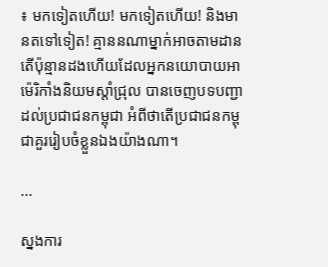៖ មកទៀតហើយ! មកទៀតហើយ! និងមានតទៅទៀត! គ្មាននណាម្នាក់អាចតាមដាន តើប៉ុន្មានដងហើយដែលអ្នកនយោបាយអាម៉េរិកាំងនិយមស្តាំជ្រុល បានចេញបទបញ្ជាដល់ប្រជាជនកម្ពុជា អំពីថាតើប្រជាជនកម្ពុជាគួររៀបចំខ្លួនឯងយ៉ាងណា។

...

ស្នងការ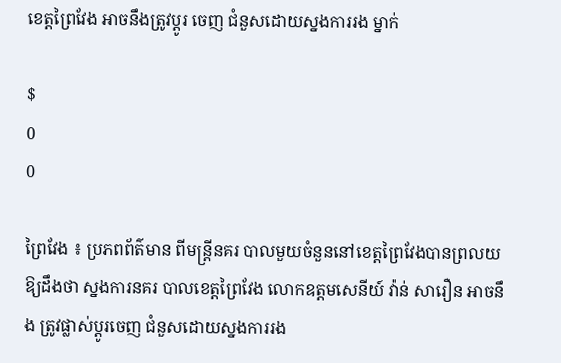ខេត្ដព្រៃវែង អាចនឹងត្រូវប្ដូរ ចេញ ជំនួសដោយស្នងការរង ម្នាក់

$
0
0

ព្រៃវែង ៖ ប្រភពព័ត៌មាន ពីមន្ដ្រីនគរ បាលមួយចំនួននៅខេត្ដព្រៃវែងបានព្រលយ ឱ្យដឹងថា ស្នងការនគរ បាលខេត្ដព្រៃវែង លោកឧត្ដមសេនីយ៍ វ៉ាន់ សារឿន អាចនឹង ត្រូវផ្លាស់ប្ដូរចេញ ជំនួសដោយស្នងការរង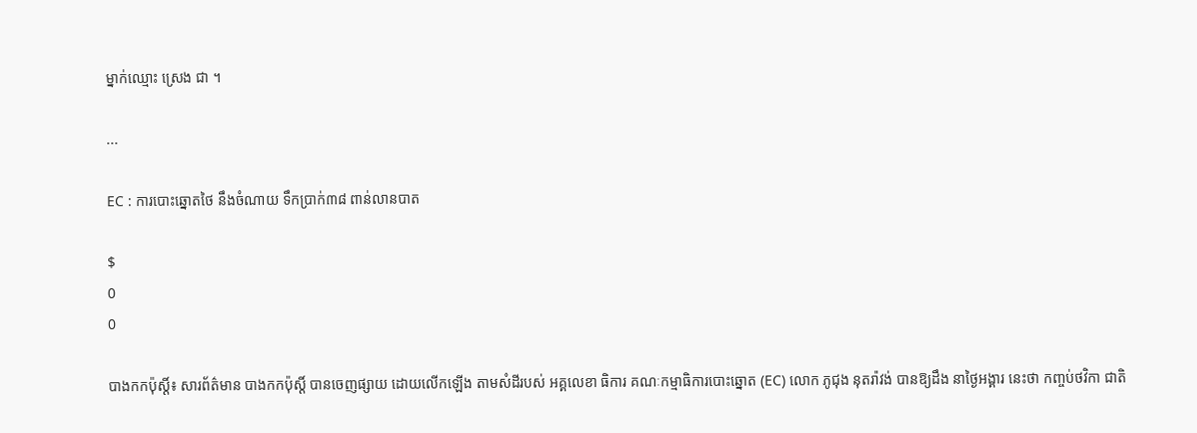ម្នាក់ឈ្មោះ ស្រេង ជា ។

...

EC : ការបោះឆ្នោតថៃ នឹងចំណាយ ទឹកប្រាក់៣៨ ពាន់លានបាត

$
0
0

បាងកកប៉ុស្ដិ៍៖ សារព័ត៌មាន បាងកកប៉ុស្ដិ៍ បានចេញផ្សាយ ដោយលើកឡើង តាមសំដីរបស់ អគ្គលេខា ធិការ គណៈកម្មាធិការបោះឆ្នោត (EC) លោក ភូជុង នុតរ៉ាវង់ បានឱ្យដឹង នាថ្ងៃអង្គារ នេះថា កញ្ចប់ថវិកា ជាតិ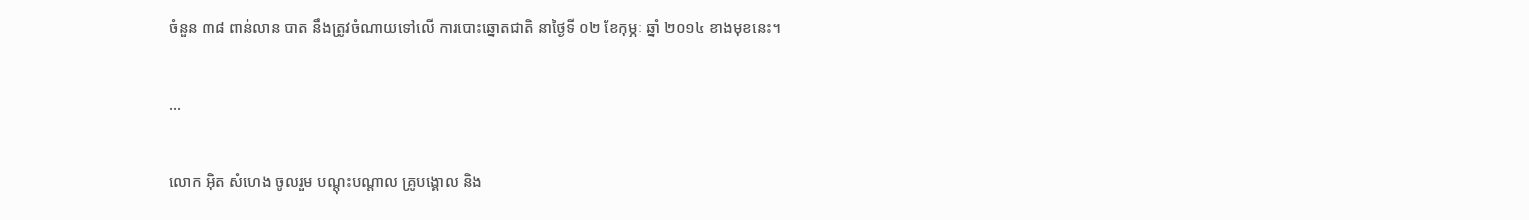ចំនួន ៣៨ ពាន់លាន បាត នឹងត្រូវចំណាយទៅលើ ការបោះឆ្នោតជាតិ នាថ្ងៃទី ០២ ខែកុម្ភៈ ឆ្នាំ ២០១៤ ខាងមុខនេះ។

...

លោក អ៊ិត សំហេង ចូលរួម បណ្តុះបណ្តាល គ្រូបង្គោល និង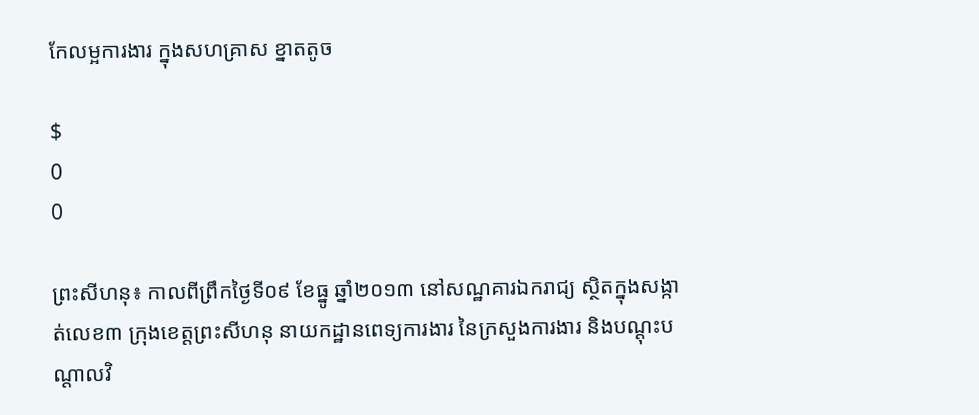កែលម្អការងារ ក្នុងសហគ្រាស ខ្នាតតូច

$
0
0

ព្រះសីហនុ៖ កាលពីព្រឹកថ្ងៃទី០៩ ខែធ្នូ ឆ្នាំ២០១៣ នៅសណ្ឋគារឯករាជ្យ ស្ថិតក្នុងសង្កាត់លេខ៣ ក្រុងខេត្តព្រះសីហនុ នាយកដ្ឋានពេទ្យការងារ នៃក្រសួងការងារ និងបណ្តុះបណ្តាលវិ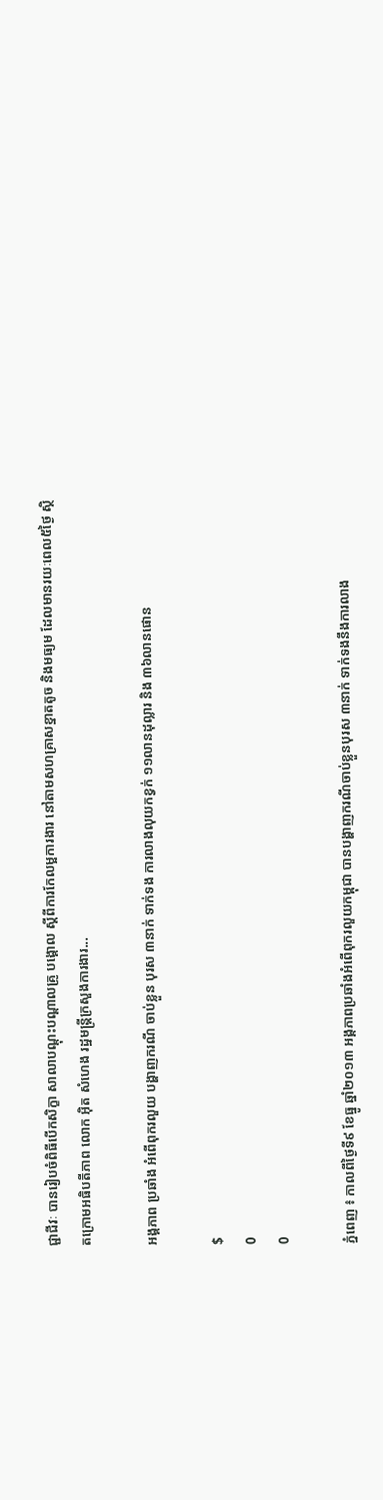ជ្ជាជីវៈ បានរៀបចំពិធីបើកសិក្ខា សាលាបណ្តុះបណ្តាលគ្រូ បង្គោល ស្តីពីការកែលម្អការងារ នៅតាមសហគ្រាសខ្នាតតូច និងមធ្យម ដែលមានរយៈពេល៥ថ្ងៃ ស្ថិតក្រោមអធិបតីភាព លោក អ៊ិត សំហេង រដ្ឋមន្រ្តីក្រសួងការងារ...

អង្គភាព ប្រឆាំង អំពើពុករលួយ បង្ហាញករណី ចាប់ខ្លួន បុរស ៣នាក់ ទាក់ទង ការលាងលុយកខ្វក់ ១១លានដុល្លារ និង ៣៦លានផោន

$
0
0

ភ្នំពេញ ៖ កាលពីថ្ងៃទី៩ ខែធ្នូ ឆ្នាំ២០១៣ អង្គភាពប្រឆាំងអំពើពុករលួយកម្ពុជា បានបង្ហាញករណីចាប់ខ្លួនបុរស ៣នាក់ ទាក់ទងនឹងការលាង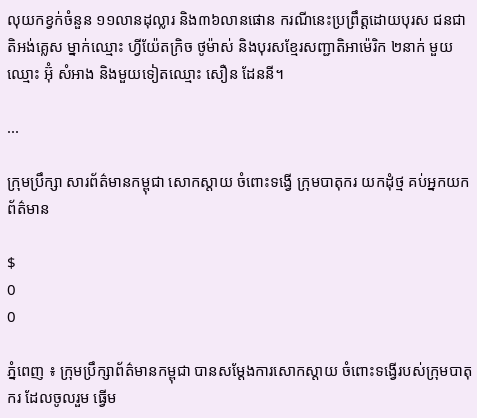លុយកខ្វក់ចំនួន ១១លានដុល្លារ និង៣៦លានផោន ករណីនេះប្រព្រឹត្តដោយបុរស ជនជាតិអង់គ្លេស ម្នាក់ឈ្មោះ ហ្វីយ៉ែតក្រិច ថូម៉ាស់ និងបុរសខ្មែរសញ្ជាតិអាម៉េរិក ២នាក់ មួយឈ្មោះ អ៊ុំ សំអាង និងមួយទៀតឈ្មោះ សឿន ដែននី។

...

ក្រុមប្រឹក្សា សារព័ត៌មានកម្ពុជា សោកស្តាយ ចំពោះទង្វើ ក្រុមបាតុករ យកដុំថ្ម គប់អ្នកយកព័ត៌មាន

$
0
0

ភ្នំពេញ ៖ ក្រុមប្រឹក្សាព័ត៌មានកម្ពុជា បានសម្តែងការសោកស្តាយ ចំពោះទង្វើរបស់ក្រុមបាតុករ ដែលចូលរួម ធ្វើម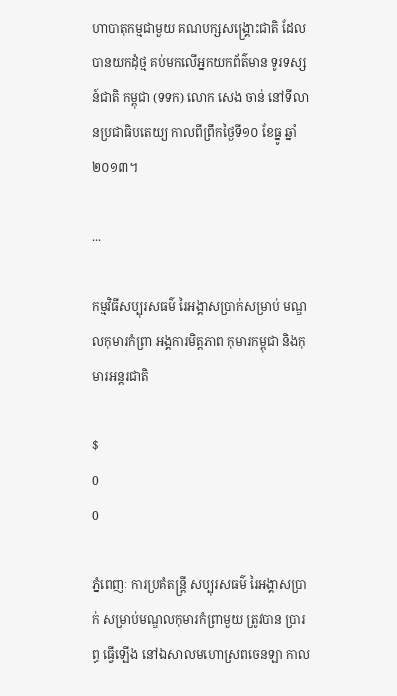ហាបាតុកម្មជាមួយ គណបក្សសង្គ្រោះជាតិ ដែលបានយកដុំថ្ម គប់មកលើអ្នកយកព័ត៌មាន ទូរទស្សន៍ជាតិ កម្ពុជា (ទទក) លោក សេង ចាន់ នៅទីលានប្រជាធិបតេយ្យ កាលពីព្រឹកថ្ងៃទី១០ ខែធ្នូ ឆ្នាំ២០១៣។

...

កម្មវិធីសប្បុរសធម៌ រៃអង្គាសប្រាក់សម្រាប់ មណ្ឌលកុមារកំព្រា អង្គការមិត្តភាព កុមារកម្ពុជា និងកុមារអន្តរជាតិ

$
0
0

ភ្នំពេញៈ ការប្រគំតន្ត្រី សប្បុរសធម៌ រៃអង្គាសប្រាក់ សម្រាប់មណ្ឌលកុមារកំព្រាមួយ ត្រូវបាន ប្រារព្ធ ធ្វើឡើង នៅឯសាលមហោស្រពចេនឡា កាល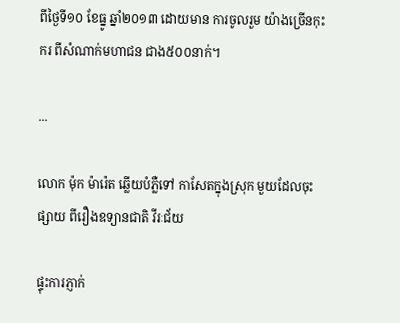ពីថ្ងៃទី១០ ខែធ្នូ ឆ្នាំ២០១៣ ដោយមាន ការចូលរួម យ៉ាងច្រើនកុះករ ពីសំណាក់មហាជន ជាង៥០០នាក់។

...

លោក ម៉ុក ម៉ារ៉េត ឆ្លើយបំភ្លឺទៅ កាសែតក្នុងស្រុក មួយដែលចុះផ្សាយ ពីរឿងឧទ្យានជាតិ វីរៈជ័យ

ផ្ទុះការភ្ញាក់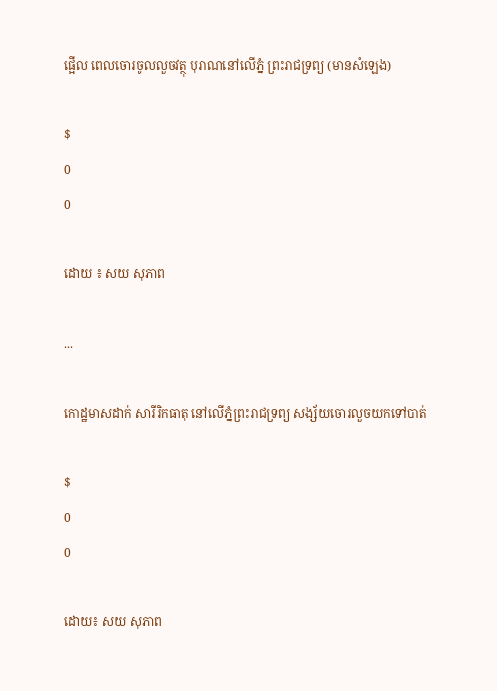ផ្អើល ពេលចោរចូលលួចវត្ថុ បុរាណនៅលើភ្នំ ព្រះរាជទ្រព្យ (មានសំឡេង)

$
0
0

ដោយ ៖ សយ សុភាព

...

កោដ្ឋមាសដាក់ សារីរិកធាតុ នៅលើភ្នំព្រះរាជទ្រព្យ សង្ស័យចោរលួចយកទៅបាត់

$
0
0

ដោយ៖ សយ សុភាព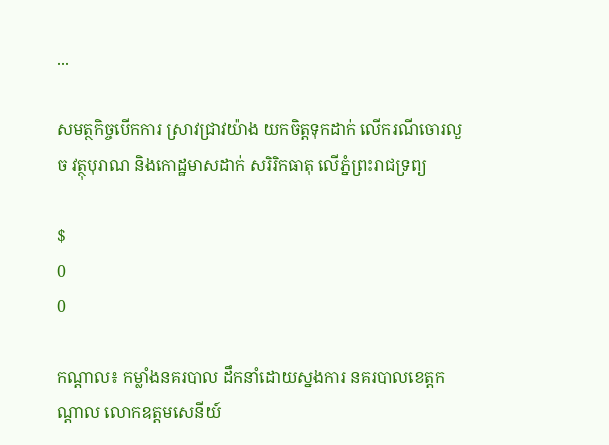...

សមត្ថកិច្ចបើកការ ស្រាវជ្រាវយ៉ាង យកចិត្តទុកដាក់ លើករណីចោរលួច វត្ថុបុរាណ និងកោដ្ឋមាសដាក់ សរិរិកធាតុ លើភ្នំព្រះរាជទ្រព្យ

$
0
0

កណ្តាល៖ កម្លាំងនគរបាល ដឹកនាំដោយស្នងការ នគរបាលខេត្តកណ្តាល លោកឧត្តមសេនីយ៍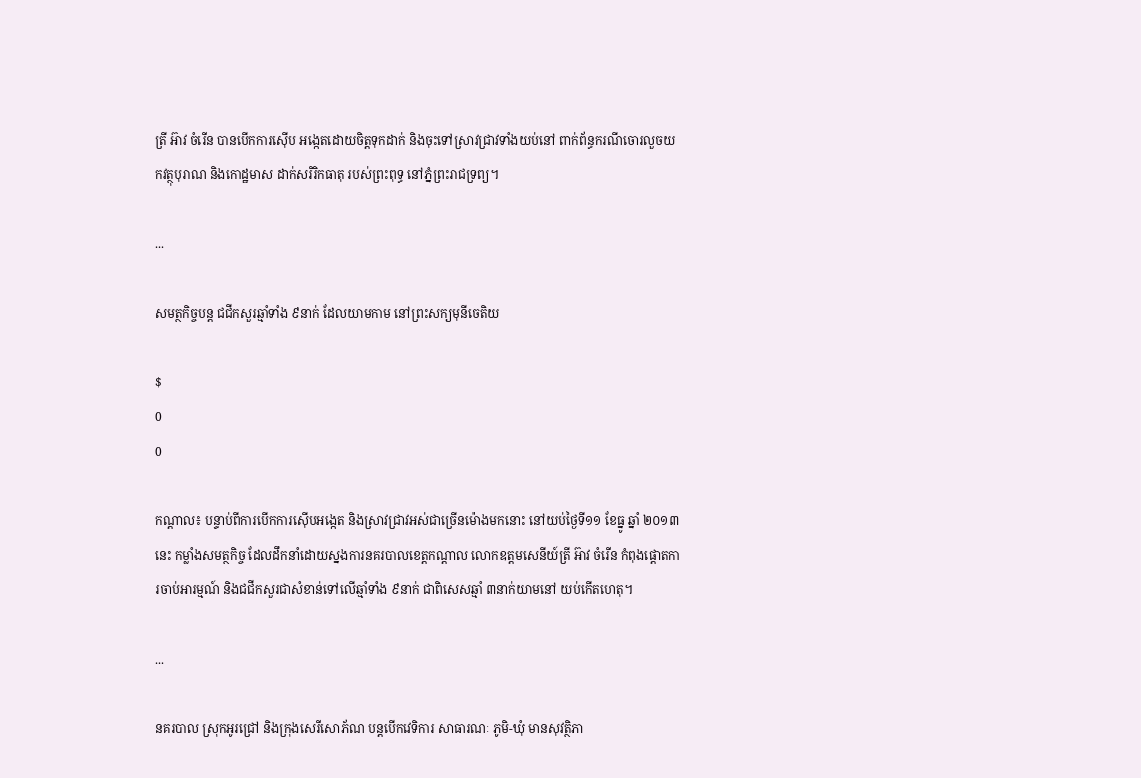ត្រី អ៊ាវ ចំរើន បានបើកការស៊ើប អង្កេតដោយចិត្តទុកដាក់ និងចុះទៅស្រាវជ្រាវទាំងយប់នៅ ពាក់ព័ន្ធករណីចោរលួចយកវត្ថុបុរាណ និងកោដ្ឋមាស ដាក់សរិរិកធាតុ របស់ព្រះពុទ្ធ នៅភ្នំព្រះរាជទ្រព្យ។

...

សមត្ថកិច្ចបន្ត ជជីកសួរឆ្មាំទាំង ៩នាក់ ដែលយាមកាម នៅព្រះសក្យមុនីចេតិយ

$
0
0

កណ្តាល៖ បន្ទាប់ពីការបើកការស៊ើបអង្កេត និងស្រាវជ្រាវអស់ជាច្រើនម៉ោងមកនោះ នៅយប់ថ្ងៃទី១១ ខែធ្នូ ឆ្នាំ ២០១៣នេះ កម្លាំងសមត្ថកិច្ច ដែលដឹកនាំដោយស្នងការនគរបាលខេត្តកណ្តាល លោកឧត្តមសេនីយ៍ត្រី អ៊ាវ ចំរើន កំពុងផ្តោតការចាប់អារម្មណ៍ និងជជីកសួរជាសំខាន់ទៅលើឆ្មាំទាំង ៩នាក់ ជាពិសេសឆ្មាំ ៣នាក់យាមនៅ យប់កើតហេតុ។

...

នគរបាល ស្រុកអូរជ្រៅ និងក្រុងសេរីសោភ័ណ បន្តបើកវេទិការ សាធារណៈ ភូមិ-ឃុំ មានសុវត្ថិភា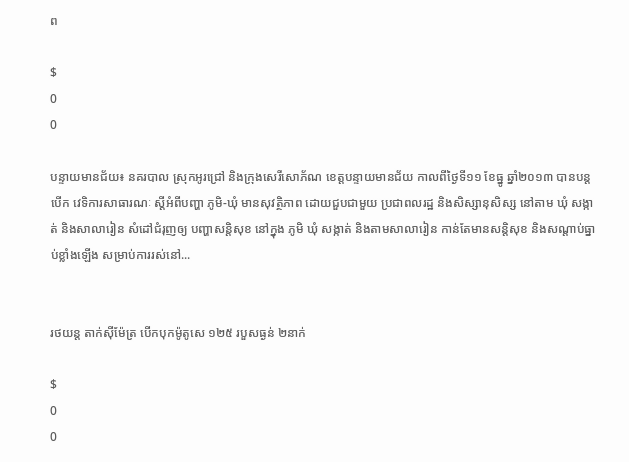ព

$
0
0

បន្ទាយមានជ័យ៖ នគរបាល ស្រុកអូរជ្រៅ និងក្រុងសេរីសោភ័ណ ខេត្តបន្ទាយមានជ័យ កាលពីថ្ងៃទី១១ ខែធ្នូ ឆ្នាំ២០១៣ បានបន្តបើក វេទិការសាធារណៈ ស្តីអំពីបញ្ហា ភូមិ-ឃុំ មានសុវត្ថិភាព ដោយជួបជាមួយ ប្រជាពលរដ្ឋ និងសិស្សានុសិស្ស នៅតាម ឃុំ សង្កាត់ និងសាលារៀន សំដៅជំរុញឲ្យ បញ្ហាសន្តិសុខ នៅក្នុង ភូមិ ឃុំ សង្កាត់ និងតាមសាលារៀន កាន់តែមានសន្តិសុខ និងសណ្តាប់ធ្នាប់ខ្លាំងឡើង សម្រាប់ការរស់នៅ...


រថយន្ត តាក់ស៊ីម៉ែត្រ បើកបុកម៉ូតូសេ ១២៥ របួសធ្ងន់ ២នាក់

$
0
0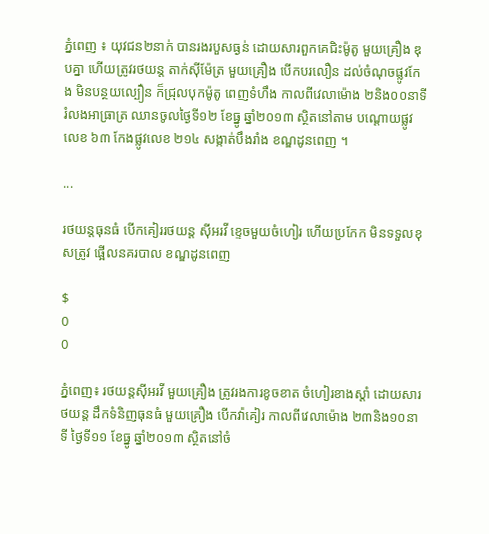ភ្នំពេញ ៖ យុវជន២នាក់ បានរងរបួសធ្ងន់ ដោយសារពួកគេជិះម៉ូតូ មួយគ្រឿង ឌុបគ្នា ហើយត្រូវរថយន្ត តាក់ស៊ីម៉ែត្រ មួយគ្រឿង បើកបរលឿន ដល់ចំណុចផ្លូវកែង មិនបន្ថយល្បឿន ក៏ជ្រុលបុកម៉ូតូ ពេញទំហឹង កាលពីវេលាម៉ោង ២និង០០នាទី រំលងអាធ្រាត្រ ឈានចូលថ្ងៃទី១២ ខែធ្នូ ឆ្នាំ២០១៣ ស្ថិតនៅតាម បណ្តោយផ្លូវលេខ ៦៣ កែងផ្លូវលេខ ២១៤ សង្កាត់បឹងរាំង ខណ្ឌដូនពេញ ។

...

រថយន្តធុនធំ បើកគៀររថយន្ត ស៊ីអរវី ខ្ទេចមួយចំហៀរ ហើយប្រកែក មិនទទួលខុសត្រូវ ផ្អើលនគរបាល ខណ្ឌដូនពេញ

$
0
0

ភ្នំពេញ៖ រថយន្តស៊ីអរវី មួយគ្រឿង ត្រូវរងការខូចខាត ចំហៀរខាងស្តាំ ដោយសារថយន្ត ដឹកទំនិញធុនធំ មួយគ្រឿង បើកវ៉ាគៀរ កាលពីវេលាម៉ោង ២៣និង១០នាទី ថ្ងៃទី១១ ខែធ្នូ ឆ្នាំ២០១៣ ស្ថិតនៅចំ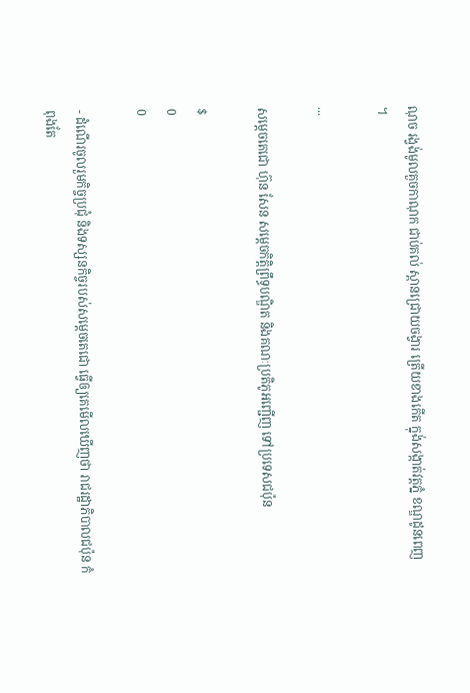ណុច រង្វង់មូលគួចកាណុក ជាប់គល់ ស្ពានជ្រោយចង្វារ ត្រើយខាងកើត ក្នុង់សង្កាត់វត្តភ្នំ ខណ្ឌដូនពេញ ។

...

សម្តេចតេជោ ហ៊ុន សែន សម្តេចកិត្តិព្រឹទ្ធបណ្ឌិត និងគណៈប្រតិភូអញ្ជើញ ទៅប្រទេសជប៉ុន

$
0
0

- ដំណើរចូលរួមកិច្ចប្រជុំ និងទស្សនកិច្ចរបស់សម្តេចតេជោ ធ្វើឲ្យគេមើលឃើញថា រាជរដ្ឋាភិបាលជប៉ុន កំពុងតែ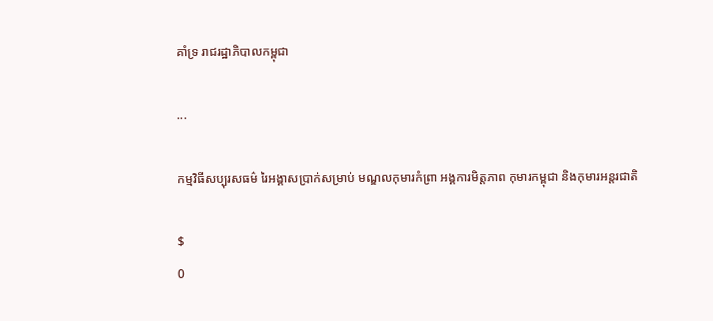គាំទ្រ រាជរដ្ឋាភិបាលកម្ពុជា

...

កម្មវិធីសប្បុរសធម៌ រៃអង្គាសប្រាក់សម្រាប់ មណ្ឌលកុមារកំព្រា អង្គការមិត្តភាព កុមារកម្ពុជា និងកុមារអន្តរជាតិ

$
0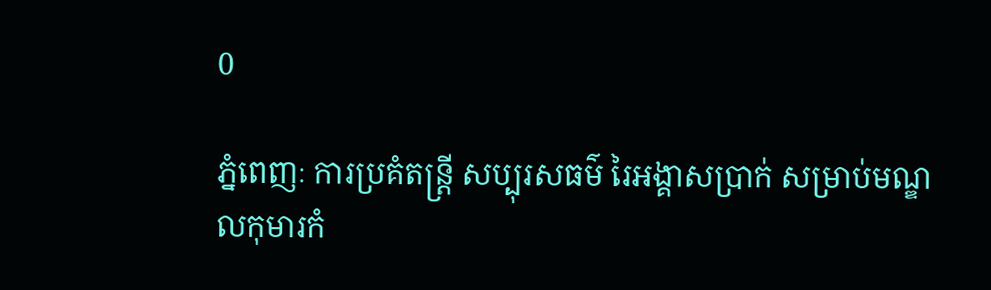0

ភ្នំពេញៈ ការប្រគំតន្ត្រី សប្បុរសធម៌ រៃអង្គាសប្រាក់ សម្រាប់មណ្ឌលកុមារកំ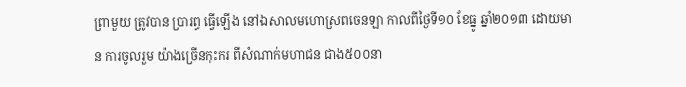ព្រាមួយ ត្រូវបាន ប្រារព្ធ ធ្វើឡើង នៅឯសាលមហោស្រពចេនឡា កាលពីថ្ងៃទី១០ ខែធ្នូ ឆ្នាំ២០១៣ ដោយមាន ការចូលរួម យ៉ាងច្រើនកុះករ ពីសំណាក់មហាជន ជាង៥០០នា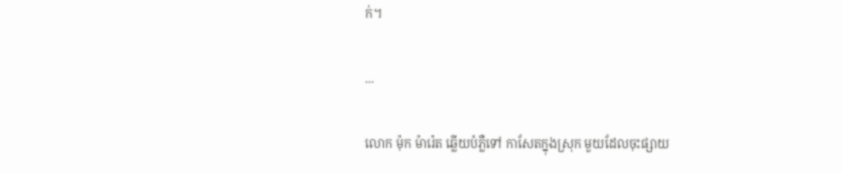ក់។

...

លោក ម៉ុក ម៉ារ៉េត ឆ្លើយបំភ្លឺទៅ កាសែតក្នុងស្រុក មួយដែលចុះផ្សាយ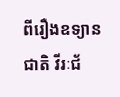ពីរឿងឧទ្យានជាតិ វីរៈជ័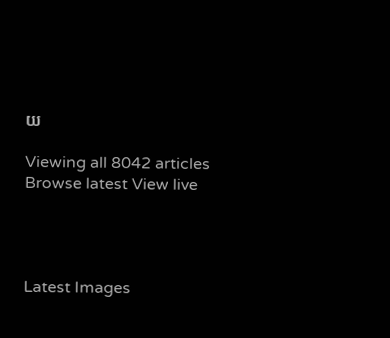យ

Viewing all 8042 articles
Browse latest View live




Latest Images